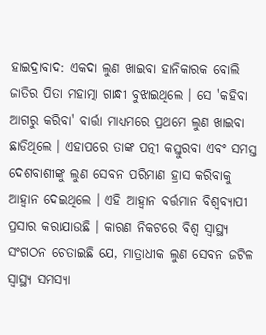ହାଇଦ୍ରାବାଦ: ଏକଦା ଲୁଣ ଖାଇବା ହାନିକାରକ ବୋଲି ଜାତିର ପିତା ମହାତ୍ମା ଗାନ୍ଧୀ ବୁଝାଇଥିଲେ । ସେ 'କହିବା ଆଗରୁ କରିବା' ବାର୍ତ୍ତା ମାଧ୍ୟମରେ ପ୍ରଥମେ ଲୁଣ ଖାଇବା ଛାଡିଥିଲେ । ଏହାପରେ ତାଙ୍କ ପତ୍ନୀ କସ୍ତୁରବା ଏବଂ ସମସ୍ତ ଦେଶବାଶୀଙ୍କୁ ଲୁଣ ସେବନ ପରିମାଣ ହ୍ରାସ କରିବାକୁ ଆହ୍ବାନ ଦେଇଥିଲେ । ଏହି ଆହ୍ବାନ ବର୍ତ୍ତମାନ ବିଶ୍ବବ୍ୟାପୀ ପ୍ରସାର କରାଯାଉଛି । କାରଣ ନିକଟରେ ବିଶ୍ବ ସ୍ବାସ୍ଥ୍ୟ ସଂଗଠନ ଚେତାଇଛି ଯେ, ମାତ୍ରାଧୀକ ଲୁଣ ସେବନ ଜଟିଳ ସ୍ବାସ୍ଥ୍ୟ ସମସ୍ୟା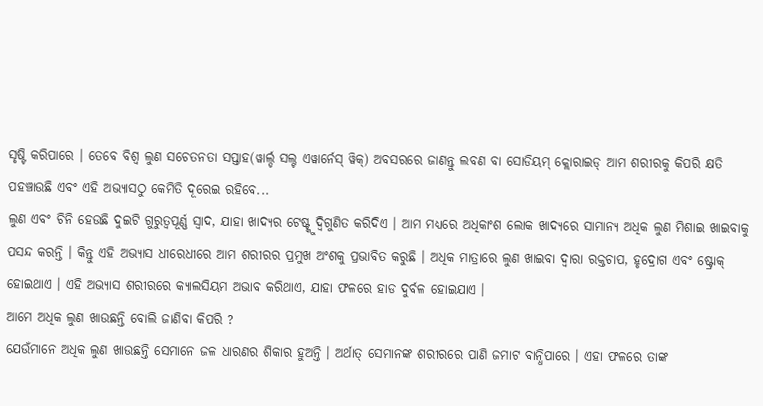ସୃଷ୍ଟି କରିପାରେ । ତେବେ ବିଶ୍ବ ଲୁଣ ସଚେତନତା ସପ୍ତାହ(ୱାର୍ଲ୍ଡ ସଲ୍ଟ ଏୱାର୍ନେସ୍ ୱିକ୍) ଅବସରରେ ଜାଣନ୍ତୁ ଲବଣ ବା ସୋଡିୟମ୍ କ୍ଲୋରାଇଡ୍ ଆମ ଶରୀରକୁ କିପରି କ୍ଷତି ପହଞ୍ଚାଉଛି ଏବଂ ଏହି ଅଭ୍ୟାସଠୁ କେମିତି ଦୂରେଇ ରହିବେ...
ଲୁଣ ଏବଂ ଚିନି ହେଉଛି ଦୁଇଟି ଗୁରୁତ୍ୱପୂର୍ଣ୍ଣ ସ୍ୱାଦ, ଯାହା ଖାଦ୍ୟର ଟେଷ୍ଟ୍କୁ ଦ୍ବିଗୁଣିତ କରିଦିଏ । ଆମ ମଧ୍ୟରେ ଅଧିକାଂଶ ଲୋକ ଖାଦ୍ୟରେ ସାମାନ୍ୟ ଅଧିକ ଲୁଣ ମିଶାଇ ଖାଇବାକୁ ପସନ୍ଦ କରନ୍ତି । କିନ୍ତୁ ଏହି ଅଭ୍ୟାସ ଧୀରେଧୀରେ ଆମ ଶରୀରର ପ୍ରମୁଖ ଅଂଶକୁ ପ୍ରଭାବିତ କରୁଛି । ଅଧିକ ମାତ୍ରାରେ ଲୁଣ ଖାଇବା ଦ୍ୱାରା ରକ୍ତଚାପ, ହୃଦ୍ରୋଗ ଏବଂ ଷ୍ଟ୍ରୋକ୍ ହୋଇଥାଏ । ଏହି ଅଭ୍ୟାସ ଶରୀରରେ କ୍ୟାଲସିୟମ ଅଭାବ କରିଥାଏ, ଯାହା ଫଳରେ ହାଡ ଦୁର୍ବଳ ହୋଇଯାଏ ।
ଆମେ ଅଧିକ ଲୁଣ ଖାଉଛନ୍ତି ବୋଲି ଜାଣିବା କିପରି ?
ଯେଉଁମାନେ ଅଧିକ ଲୁଣ ଖାଉଛନ୍ତି ସେମାନେ ଜଳ ଧାରଣର ଶିକାର ହୁଅନ୍ତି । ଅର୍ଥାତ୍ ସେମାନଙ୍କ ଶରୀରରେ ପାଣି ଜମାଟ ବାନ୍ଧିପାରେ । ଏହା ଫଳରେ ତାଙ୍କ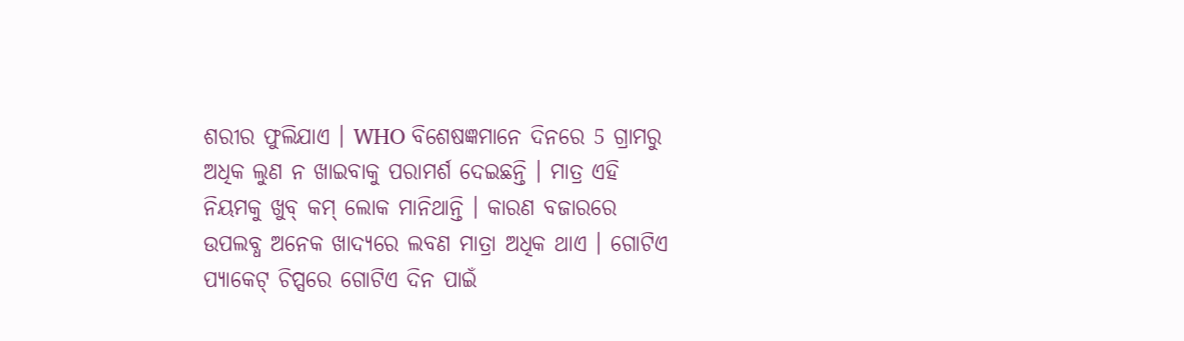ଶରୀର ଫୁଲିଯାଏ । WHO ବିଶେଷଜ୍ଞମାନେ ଦିନରେ 5 ଗ୍ରାମରୁ ଅଧିକ ଲୁଣ ନ ଖାଇବାକୁ ପରାମର୍ଶ ଦେଇଛନ୍ତି । ମାତ୍ର ଏହି ନିୟମକୁ ଖୁବ୍ କମ୍ ଲୋକ ମାନିଥାନ୍ତି । କାରଣ ବଜାରରେ ଉପଲବ୍ଧ ଅନେକ ଖାଦ୍ୟରେ ଲବଣ ମାତ୍ରା ଅଧିକ ଥାଏ । ଗୋଟିଏ ପ୍ୟାକେଟ୍ ଚିପ୍ସରେ ଗୋଟିଏ ଦିନ ପାଇଁ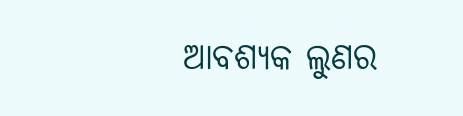ଆବଶ୍ୟକ ଲୁଣର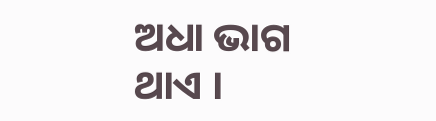ଅଧା ଭାଗ ଥାଏ ।